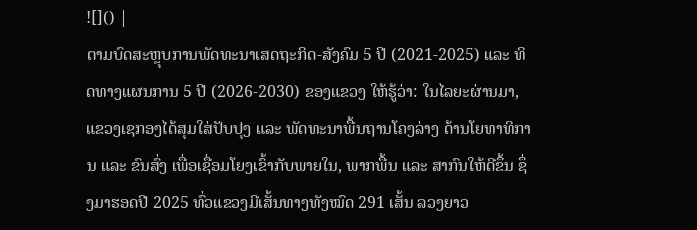![]() |
ຕາມບົດສະຫຼຸບການພັດທະນາເສດຖະກິດ-ສັງຄົມ 5 ປີ (2021-2025) ແລະ ທິດທາງແຜນການ 5 ປີ (2026-2030) ຂອງແຂວງ ໃຫ້ຮູ້ວ່າ: ໃນໄລຍະຜ່ານມາ, ແຂວງເຊກອງໄດ້ສຸມໃສ່ປັບປຸງ ແລະ ພັດທະນາພື້ນຖານໂຄງລ່າງ ດ້ານໂຍທາທິການ ແລະ ຂົນສົ່ງ ເພື່ອເຊື່ອມໂຍງເຂົ້າກັບພາຍໃນ, ພາກພື້ນ ແລະ ສາກົນໃຫ້ດີຂຶ້ນ ຊຶ່ງມາຮອດປີ 2025 ທົ່ວແຂວງມີເສັ້ນທາງທັງໝົດ 291 ເສັ້ນ ລວງຍາວ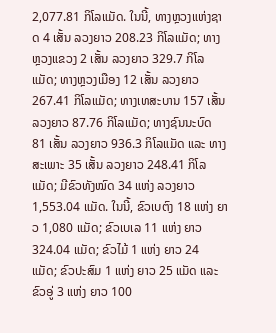2,077.81 ກິໂລແມັດ. ໃນນີ້, ທາງຫຼວງແຫ່ງຊາດ 4 ເສັ້ນ ລວງຍາວ 208.23 ກິໂລແມັດ; ທາງຫຼວງແຂວງ 2 ເສັ້ນ ລວງຍາວ 329.7 ກິໂລແມັດ; ທາງຫຼວງເມືອງ 12 ເສັ້ນ ລວງຍາວ 267.41 ກິໂລແມັດ; ທາງເທສະບານ 157 ເສັ້ນ ລວງຍາວ 87.76 ກິໂລແມັດ; ທາງຊົນນະບົດ 81 ເສັ້ນ ລວງຍາວ 936.3 ກິໂລແມັດ ແລະ ທາງສະເພາະ 35 ເສັ້ນ ລວງຍາວ 248.41 ກິໂລແມັດ; ມີຂົວທັງໝົດ 34 ແຫ່ງ ລວງຍາວ 1,553.04 ແມັດ. ໃນນີ້, ຂົວເບຕົງ 18 ແຫ່ງ ຍາວ 1,080 ແມັດ; ຂົວເບເລ 11 ແຫ່ງ ຍາວ 324.04 ແມັດ; ຂົວໄມ້ 1 ແຫ່ງ ຍາວ 24 ແມັດ; ຂົວປະສົມ 1 ແຫ່ງ ຍາວ 25 ແມັດ ແລະ ຂົວອູ່ 3 ແຫ່ງ ຍາວ 100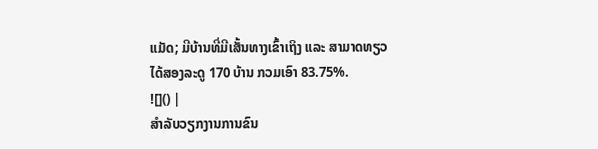ແມັດ; ມີບ້ານທີ່ມີເສັ້ນທາງເຂົ້າເຖິງ ແລະ ສາມາດທຽວໄດ້ສອງລະດູ 170 ບ້ານ ກວມເອົາ 83.75%.
![]() |
ສໍາລັບວຽກງານການຂົນ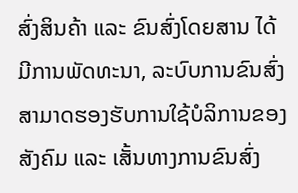ສົ່ງສິນຄ້າ ແລະ ຂົນສົ່ງໂດຍສານ ໄດ້ມີການພັດທະນາ, ລະບົບການຂົນສົ່ງສາມາດຮອງຮັບການໃຊ້ບໍລິການຂອງສັງຄົມ ແລະ ເສັ້ນທາງການຂົນສົ່ງ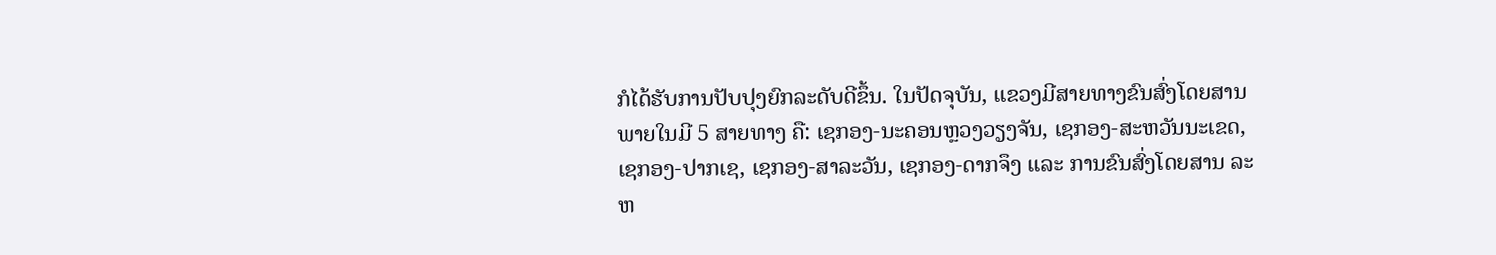ກໍໄດ້ຮັບການປັບປຸງຍົກລະດັບດີຂຶ້ນ. ໃນປັດຈຸບັນ, ແຂວງມີສາຍທາງຂົນສົ່ງໂດຍສານພາຍໃນມີ 5 ສາຍທາງ ຄື: ເຊກອງ-ນະຄອນຫຼວງວຽງຈັນ, ເຊກອງ-ສະຫວັນນະເຂດ, ເຊກອງ-ປາກເຊ, ເຊກອງ-ສາລະວັນ, ເຊກອງ-ດາກຈຶງ ແລະ ການຂົນສົ່ງໂດຍສານ ລະຫ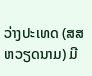ວ່າງປະເທດ (ສສ ຫວຽດນາມ) ມີ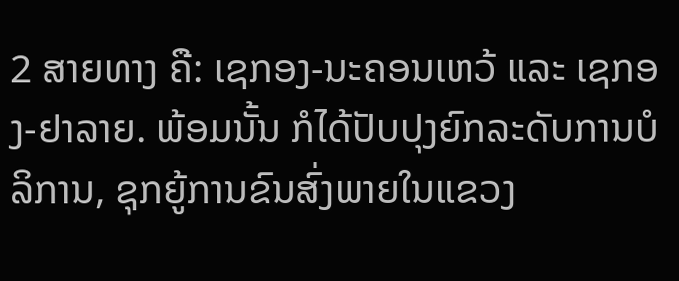2 ສາຍທາງ ຄື: ເຊກອງ-ນະຄອນເຫວ້ ແລະ ເຊກອງ-ຢາລາຍ. ພ້ອມນັ້ນ ກໍໄດ້ປັບປຸງຍົກລະດັບການບໍລິການ, ຊຸກຍູ້ການຂົນສົ່ງພາຍໃນແຂວງ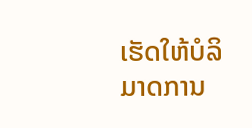ເຮັດໃຫ້ບໍລິມາດການ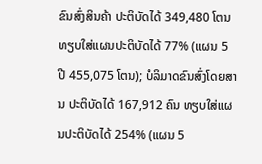ຂົນສົ່ງສິນຄ້າ ປະຕິບັດໄດ້ 349,480 ໂຕນ ທຽບໃສ່ແຜນປະຕິບັດໄດ້ 77% (ແຜນ 5 ປີ 455,075 ໂຕນ); ບໍລິມາດຂົນສົ່ງໂດຍສານ ປະຕິບັດໄດ້ 167,912 ຄົນ ທຽບໃສ່ແຜນປະຕິບັດໄດ້ 254% (ແຜນ 5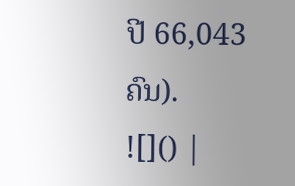ປີ 66,043 ຄົນ).
![]() |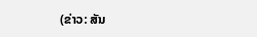(ຂ່າວ: ສັນ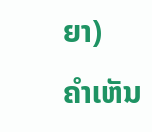ຍາ)
ຄໍາເຫັນ